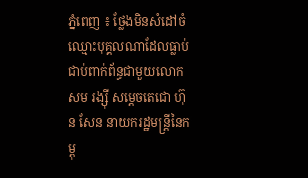ភ្នំពេញ ៖ ថ្លែងមិនសំដៅចំឈ្មោះបុគ្គលណាដែលធ្លាប់ជាប់ពាក់ព័ន្ធជាមួយលោក សម រង្ស៊ី សម្ដេចតេជោ ហ៊ុន សែន នាយករដ្ឋមន្ដ្រីនៃកម្ពុ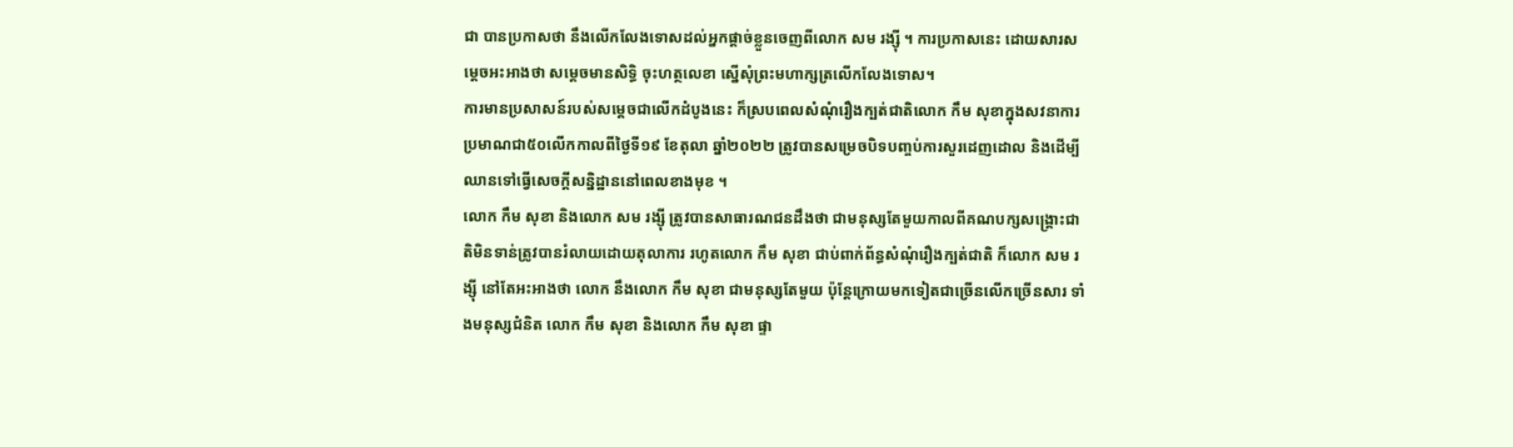ជា បានប្រកាសថា នឹងលើកលែងទោសដល់អ្នកផ្ដាច់ខ្លួនចេញពីលោក សម រង្ស៊ី ។ ការប្រកាសនេះ ដោយសារសម្តេចអះអាងថា សម្ដេចមានសិទ្ធិ ចុះហត្ថលេខា ស្នើសុំព្រះមហាក្សត្រលើកលែងទោស។
ការមានប្រសាសន៍របស់សម្តេចជាលើកដំបូងនេះ ក៏ស្របពេលសំណុំរឿងក្បត់ជាតិលោក កឹម សុខាក្នុងសវនាការប្រមាណជា៥០លើកកាលពីថ្ងៃទី១៩ ខែតុលា ឆ្នាំ២០២២ ត្រូវបានសម្រេចបិទបញ្ចប់ការសួរដេញដោល និងដើម្បីឈានទៅធ្វើសេចក្ដីសន្និដ្ឋាននៅពេលខាងមុខ ។
លោក កឹម សុខា និងលោក សម រង្ស៊ី ត្រូវបានសាធារណជនដឹងថា ជាមនុស្សតែមួយកាលពីគណបក្សសង្រ្គោះជាតិមិនទាន់ត្រូវបានរំលាយដោយតុលាការ រហូតលោក កឹម សុខា ជាប់ពាក់ព័ន្ធសំណុំរឿងក្បត់ជាតិ ក៏លោក សម រង្ស៊ី នៅតែអះអាងថា លោក នឹងលោក កឹម សុខា ជាមនុស្សតែមួយ ប៉ុន្តែក្រោយមកទៀតជាច្រើនលើកច្រើនសារ ទាំងមនុស្សជំនិត លោក កឹម សុខា និងលោក កឹម សុខា ផ្ទា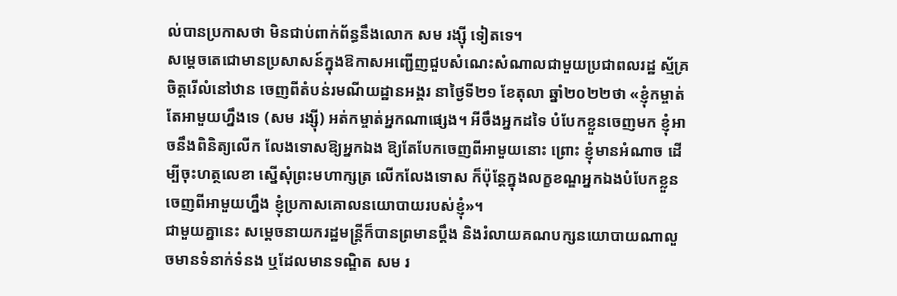ល់បានប្រកាសថា មិនជាប់ពាក់ព័ន្ធនឹងលោក សម រង្ស៊ី ទៀតទេ។
សម្តេចតេជោមានប្រសាសន៍ក្នុងឱកាសអញ្ជើញជួបសំណេះសំណាលជាមួយប្រជាពលរដ្ឋ ស្ម័គ្រចិត្តរើលំនៅឋាន ចេញពីតំបន់រមណីយដ្ឋានអង្គរ នាថ្ងៃទី២១ ខែតុលា ឆ្នាំ២០២២ថា «ខ្ញុំកម្ចាត់តែអាមួយហ្នឹងទេ (សម រង្ស៊ី) អត់កម្ចាត់អ្នកណាផ្សេង។ អីចឹងអ្នកដទៃ បំបែកខ្លួនចេញមក ខ្ញុំអាចនឹងពិនិត្យលើក លែងទោសឱ្យអ្នកឯង ឱ្យតែបែកចេញពីអាមួយនោះ ព្រោះ ខ្ញុំមានអំណាច ដើម្បីចុះហត្ថលេខា ស្នើសុំព្រះមហាក្សត្រ លើកលែងទោស ក៏ប៉ុន្ដែក្នុងលក្ខខណ្ឌអ្នកឯងបំបែកខ្លួនចេញពីអាមួយហ្នឹង ខ្ញុំប្រកាសគោលនយោបាយរបស់ខ្ញុំ»។
ជាមួយគ្នានេះ សម្ដេចនាយករដ្ឋមន្រ្តីក៏បានព្រមានប្ដឹង និងរំលាយគណបក្សនយោបាយណាលួចមានទំនាក់ទំនង ឬដែលមានទណ្ឌិត សម រ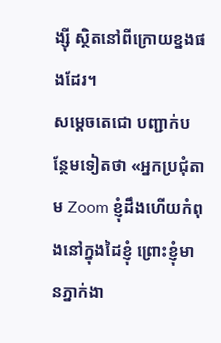ង្ស៊ី ស្ថិតនៅពីក្រោយខ្នងផងដែរ។
សម្ដេចតេជោ បញ្ជាក់បន្ថែមទៀតថា «អ្នកប្រជុំតាម Zoom ខ្ញុំដឹងហើយកំពុងនៅក្នុងដៃខ្ញុំ ព្រោះខ្ញុំមានភ្នាក់ងា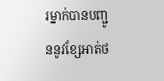រម្នាក់បានបញ្ជូននូវខ្សែអាត់ថ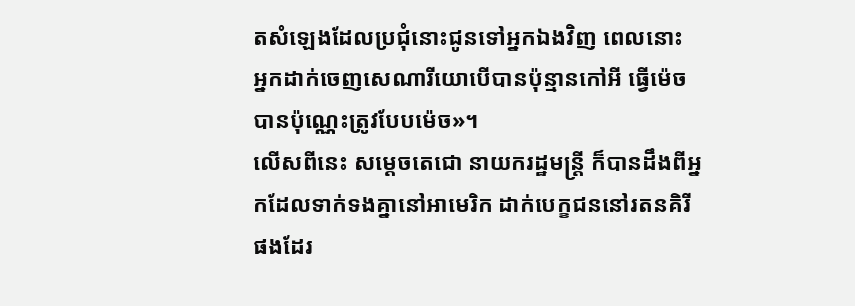តសំឡេងដែលប្រជុំនោះជូនទៅអ្នកឯងវិញ ពេលនោះ អ្នកដាក់ចេញសេណារីយោបើបានប៉ុន្មានកៅអី ធ្វើម៉េច បានប៉ុណ្ណេះត្រូវបែបម៉េច»។
លើសពីនេះ សម្ដេចតេជោ នាយករដ្ឋមន្ដ្រី ក៏បានដឹងពីអ្នកដែលទាក់ទងគ្នានៅអាមេរិក ដាក់បេក្ខជននៅរតនគិរី ផងដែរ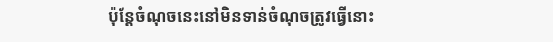ប៉ុន្តែចំណុចនេះនៅមិនទាន់ចំណុចត្រូវធ្វើនោះ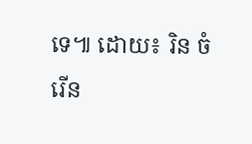ទេ៕ ដោយ៖ រិន ចំរើន